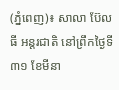(ភ្នំពេញ)៖ សាលា ប៊ែលធី អន្តរជាតិ នៅព្រឹកថ្ងៃទី៣១ ខែមីនា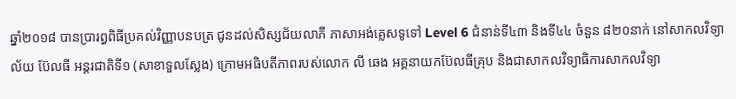ឆ្នាំ២០១៨ បានប្រារព្ធពិធីប្រគល់វិញ្ញាបនបត្រ ជូនដល់សិស្សជ័យលាភី ភាសាអង់គ្លេសទូទៅ Level 6 ជំនាន់ទី៤៣ និងទី៤៤ ចំនួន ៨២០នាក់ នៅសាកលវិទ្យាល័យ ប៊ែលធី អន្តរជាតិទី១ (សាខាទួលស្លែង) ក្រោមអធិបតីភាពរបស់លោក លី ឆេង អគ្គនាយកប៊ែលធីគ្រុប និងជាសាកលវិទ្យាធិការសាកលវិទ្យា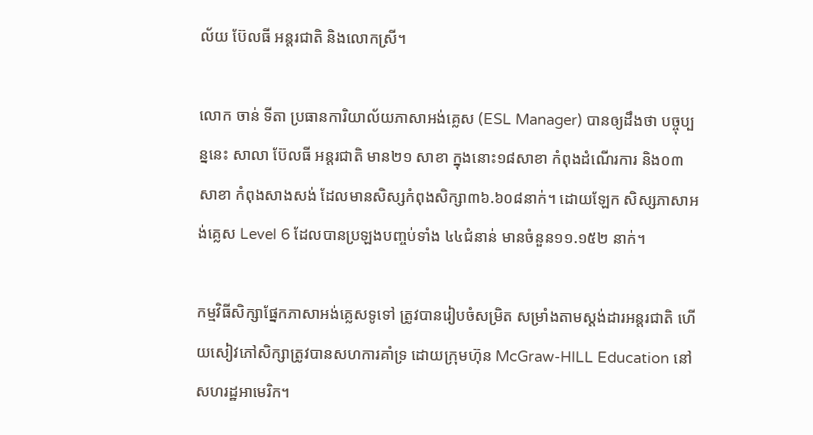ល័យ ប៊ែលធី អន្តរជាតិ និងលោកស្រី។

លោក ចាន់ ទីតា ប្រធានការិយាល័យភាសាអង់គ្លេស (ESL Manager) បានឲ្យដឹងថា បច្ចុប្បន្ននេះ សាលា ប៊ែលធី អន្តរជាតិ មាន២១ សាខា ក្នុងនោះ១៨សាខា កំពុងដំណើរការ និង០៣សាខា កំពុងសាងសង់ ដែលមានសិស្សកំពុងសិក្សា៣៦.៦០៨នាក់។ ដោយឡែក សិស្សភាសាអង់គ្លេស Level 6 ដែលបានប្រឡងបញ្ចប់ទាំង ៤៤ជំនាន់ មានចំនួន១១.១៥២ នាក់។

កម្មវិធីសិក្សាផ្នែកភាសាអង់គ្លេសទូទៅ ត្រូវបានរៀបចំសម្រិត សម្រាំងតាមស្តង់ដារអន្តរជាតិ ហើយសៀវភៅសិក្សាត្រូវបានសហការគាំទ្រ ដោយក្រុមហ៊ុន McGraw-HILL Education នៅសហរដ្ឋអាមេរិក។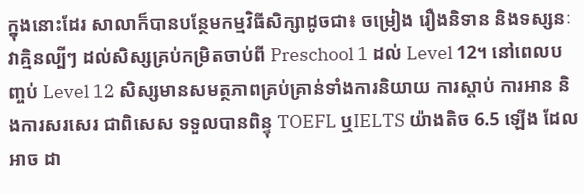ក្នុងនោះដែរ សាលាក៏បានបន្ថែមកម្មវិធីសិក្សាដូចជា៖ ចម្រៀង រឿងនិទាន និងទស្សនៈវាគ្មិនល្បីៗ ដល់សិស្សគ្រប់កម្រិតចាប់ពី Preschool 1 ដល់ Level 12។ នៅពេលបញ្ចប់ Level 12 សិស្សមានសមត្ថភាពគ្រប់គ្រាន់ទាំងការនិយាយ ការស្តាប់ ការអាន និងការសរសេរ ជាពិសេស ទទួលបានពិន្ទុ TOEFL ឬIELTS យ៉ាងតិច 6.5 ឡើង ដែលអាច ដា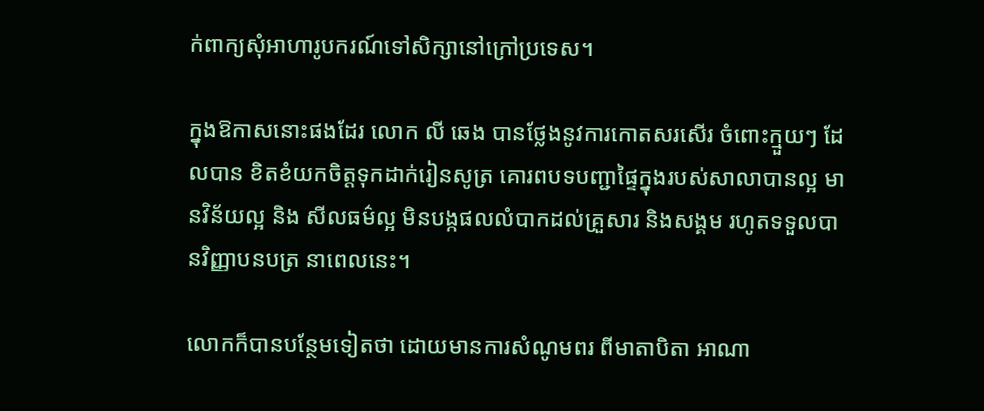ក់ពាក្យសុំអាហារូបករណ៍ទៅសិក្សានៅក្រៅប្រទេស។

ក្នុងឱកាសនោះផងដែរ លោក លី ឆេង បានថ្លែងនូវការកោតសរសើរ ចំពោះក្មួយៗ ដែលបាន ខិតខំយកចិត្តទុកដាក់រៀនសូត្រ គោរពបទបញ្ជាផ្ទៃក្នុងរបស់សាលាបានល្អ មានវិន័យល្អ និង សីលធម៌ល្អ មិនបង្កផលលំបាកដល់គ្រួសារ និងសង្គម រហូតទទួលបានវិញ្ញាបនបត្រ នាពេលនេះ។

លោកក៏បានបន្ថែមទៀតថា ដោយមានការសំណូមពរ ពីមាតាបិតា អាណា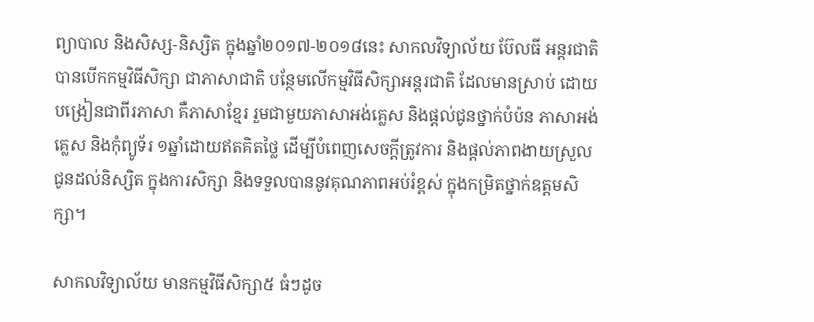ព្យាបាល និងសិស្ស-និស្សិត ក្នុងឆ្នាំ២០១៧-២០១៨នេះ សាកលវិទ្យាល័យ ប៊ែលធី អន្តរជាតិ បានបើកកម្មវិធីសិក្សា ជាភាសាជាតិ បន្ថែមលើកម្មវិធីសិក្សាអន្តរជាតិ ដែលមានស្រាប់ ដោយបង្រៀនជាពីរភាសា គឺភាសាខ្មែរ រួមជាមួយភាសាអង់គ្លេស និងផ្តល់ជូនថ្នាក់បំប៉ន ភាសាអង់គ្លេស និងកុំព្យូទ័រ ១ឆ្នាំដោយឥតគិតថ្លៃ ដើម្បីបំពេញសេចក្តីត្រូវការ និងផ្តល់ភាពងាយស្រួលជូនដល់និស្សិត ក្នុងការសិក្សា និងទទួលបាននូវគុណភាពអប់រំខ្ពស់ ក្នុងកម្រិតថ្នាក់ឧត្តមសិក្សា។

សាកលវិទ្យាល័យ មានកម្មវិធីសិក្សា៥ ធំៗដូច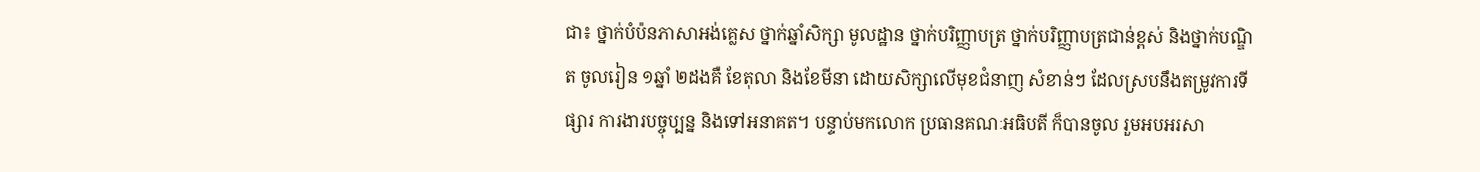ជា៖ ថ្នាក់បំប៉នភាសាអង់គ្លេស ថ្នាក់ឆ្នាំសិក្សា មូលដ្ឋាន ថ្នាក់បរិញ្ញាបត្រ ថ្នាក់បរិញ្ញាបត្រជាន់ខ្ពស់ និងថ្នាក់បណ្ឌិត ចូលរៀន ១ឆ្នាំ ២ដងគឺ ខែតុលា និងខែមីនា ដោយសិក្សាលើមុខជំនាញ សំខាន់ៗ ដែលស្របនឹងតម្រូវការទីផ្សារ ការងារបច្ចុប្បន្ន និងទៅអនាគត។ បន្ទាប់មកលោក ប្រធានគណៈអធិបតី ក៏បានចូល រួមអបអរសា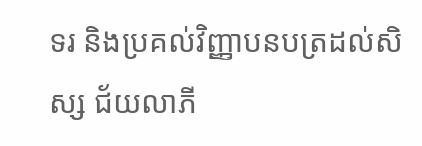ទរ និងប្រគល់វិញ្ញាបនបត្រដល់សិស្ស ជ័យលាភី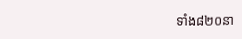ទាំង៨២០នា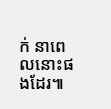ក់ នាពេលនោះផងដែរ៕